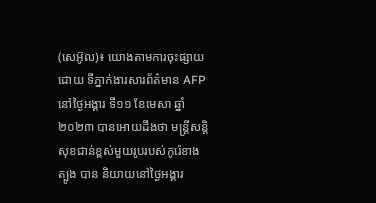(សេអ៊ូល)៖ យោងតាមការចុះផ្សាយដោយ ទីភ្នាក់ងារសារព័ត៌មាន AFP នៅថ្ងៃអង្គារ ទី១១ ខែមេសា ឆ្នាំ២០២៣ បានអោយដឹងថា មន្ត្រីសន្តិសុខជាន់ខ្ពស់មួយរូបរបស់កូរ៉េខាងត្បូង បាន និយាយនៅថ្ងៃអង្គារ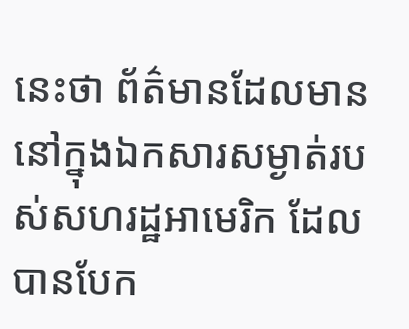នេះថា ព័ត៌មានដែលមាននៅក្នុងឯកសារសម្ងាត់របស់សហរដ្ឋអាមេរិក ដែល បានបែក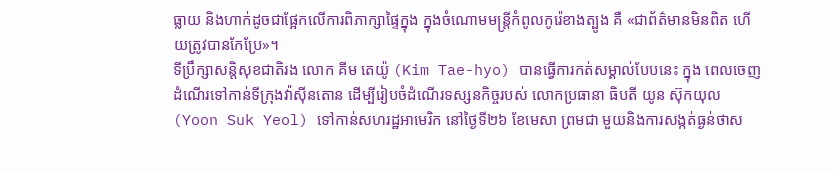ធ្លាយ និងហាក់ដូចជាផ្អែកលើការពិភាក្សាផ្ទៃក្នុង ក្នុងចំណោមមន្ត្រីកំពូលកូរ៉េខាងត្បូង គឺ «ជាព័ត៌មានមិនពិត ហើយត្រូវបានកែប្រែ»។
ទីប្រឹក្សាសន្តិសុខជាតិរង លោក គីម តេយ៉ូ (Kim Tae-hyo) បានធ្វើការកត់សម្គាល់បែបនេះ ក្នុង ពេលចេញដំណើរទៅកាន់ទីក្រុងវ៉ាស៊ីនតោន ដើម្បីរៀបចំដំណើរទស្សនកិច្ចរបស់ លោកប្រធានា ធិបតី យូន ស៊ុកយុល (Yoon Suk Yeol) ទៅកាន់សហរដ្ឋអាមេរិក នៅថ្ងៃទី២៦ ខែមេសា ព្រមជា មួយនិងការសង្កត់ធ្ងន់ថាស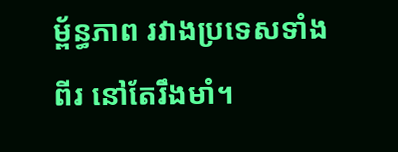ម្ព័ន្ធភាព រវាងប្រទេសទាំងពីរ នៅតែរឹងមាំ។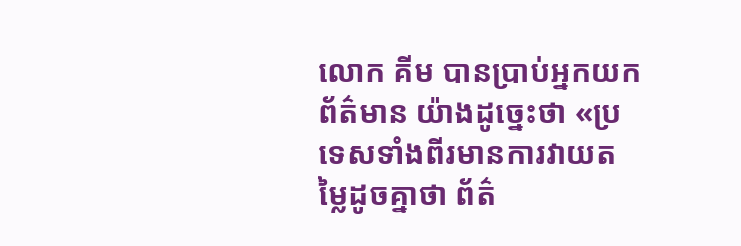លោក គីម បានប្រាប់អ្នកយកព័ត៌មាន យ៉ាងដូច្នេះថា «ប្រទេសទាំងពីរមានការវាយតម្លៃដូចគ្នាថា ព័ត៌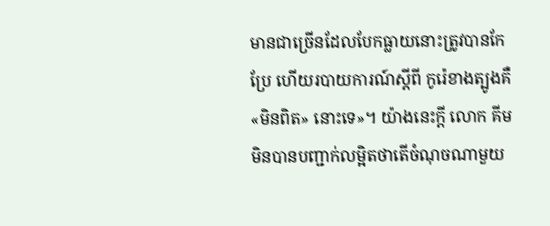មានជាច្រើនដែលបែកធ្លាយនោះត្រូវបានកែប្រែ ហើយរបាយការណ៍ស្តីពី កូរ៉េខាងត្បូងគឺ «មិនពិត» នោះទេ»។ យ៉ាងនេះក្តី លោក គីម មិនបានបញ្ជាក់លម្អិតថាតើចំណុចណាមួយ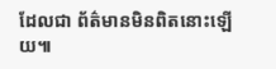ដែលជា ព័ត៌មានមិនពិតនោះឡើយ៕